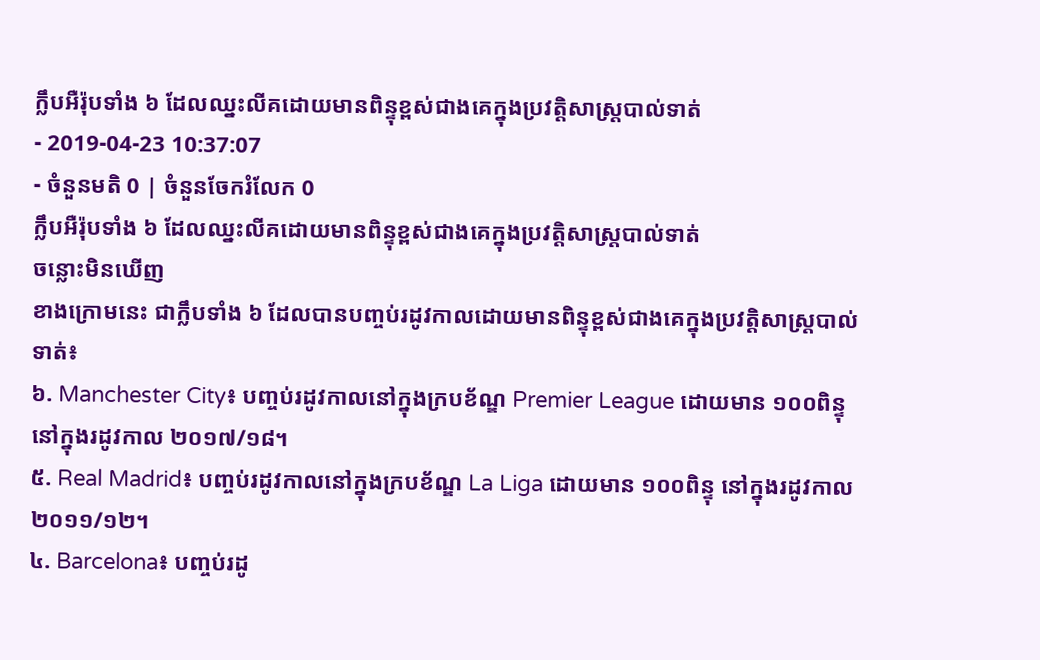ក្លឹបអឺរ៉ុបទាំង ៦ ដែលឈ្នះលីគដោយមានពិន្ទុខ្ពស់ជាងគេក្នុងប្រវត្តិសាស្ត្របាល់ទាត់
- 2019-04-23 10:37:07
- ចំនួនមតិ 0 | ចំនួនចែករំលែក 0
ក្លឹបអឺរ៉ុបទាំង ៦ ដែលឈ្នះលីគដោយមានពិន្ទុខ្ពស់ជាងគេក្នុងប្រវត្តិសាស្ត្របាល់ទាត់
ចន្លោះមិនឃើញ
ខាងក្រោមនេះ ជាក្លឹបទាំង ៦ ដែលបានបញ្ចប់រដូវកាលដោយមានពិន្ទុខ្ពស់ជាងគេក្នុងប្រវត្តិសាស្ត្របាល់ទាត់៖
៦. Manchester City៖ បញ្ចប់រដូវកាលនៅក្នុងក្របខ័ណ្ឌ Premier League ដោយមាន ១០០ពិន្ទុ នៅក្នុងរដូវកាល ២០១៧/១៨។
៥. Real Madrid៖ បញ្ចប់រដូវកាលនៅក្នុងក្របខ័ណ្ឌ La Liga ដោយមាន ១០០ពិន្ទុ នៅក្នុងរដូវកាល ២០១១/១២។
៤. Barcelona៖ បញ្ចប់រដូ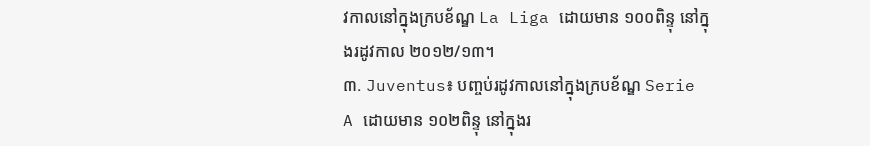វកាលនៅក្នុងក្របខ័ណ្ឌ La Liga ដោយមាន ១០០ពិន្ទុ នៅក្នុងរដូវកាល ២០១២/១៣។
៣. Juventus៖ បញ្ចប់រដូវកាលនៅក្នុងក្របខ័ណ្ឌ Serie A ដោយមាន ១០២ពិន្ទុ នៅក្នុងរ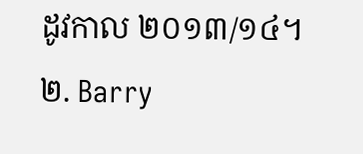ដូវកាល ២០១៣/១៤។
២. Barry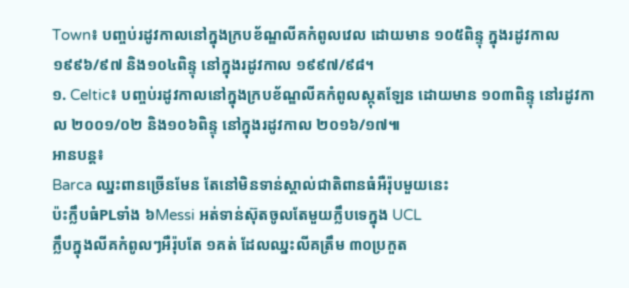Town៖ បញ្ចប់រដូវកាលនៅក្នុងក្របខ័ណ្ឌលីគកំពូលវេល ដោយមាន ១០៥ពិន្ទុ ក្នុងរដូវកាល ១៩៩៦/៩៧ និង១០៤ពិន្ទុ នៅក្នុងរដូវកាល ១៩៩៧/៩៨។
១. Celtic៖ បញ្ចប់រដូវកាលនៅក្នុងក្របខ័ណ្ឌលីគកំពូលស្កុតឡែន ដោយមាន ១០៣ពិន្ទុ នៅរដូវកាល ២០០១/០២ និង១០៦ពិន្ទុ នៅក្នុងរដូវកាល ២០១៦/១៧៕
អានបន្ត៖
Barca ឈ្នះពានច្រើនមែន តែនៅមិនទាន់ស្គាល់ជាតិពានធំអឺរ៉ុបមួយនេះ
ប៉ះក្លឹបធំPLទាំង ៦Messi អត់ទាន់ស៊ុតចូលតែមួយក្លឹបទេក្នុង UCL
ក្លឹបក្នុងលីគកំពូលៗអឺរ៉ុបតែ ១គត់ ដែលឈ្នះលីគត្រឹម ៣០ប្រកួត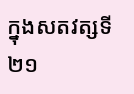ក្នុងសតវត្សទី២១